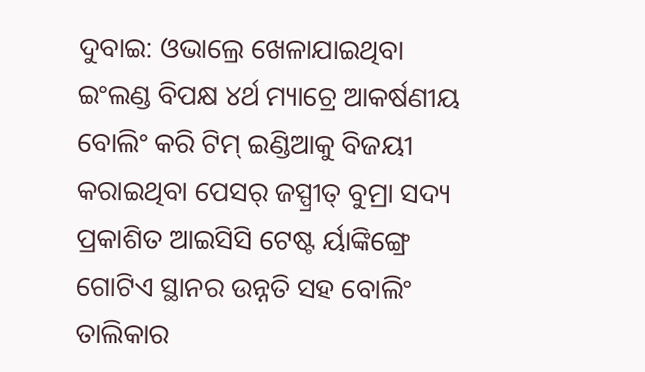ଦୁବାଇ: ଓଭାଲ୍ରେ ଖେଳାଯାଇଥିବା ଇଂଲଣ୍ଡ ବିପକ୍ଷ ୪ର୍ଥ ମ୍ୟାଚ୍ରେ ଆକର୍ଷଣୀୟ ବୋଲିଂ କରି ଟିମ୍ ଇଣ୍ଡିଆକୁ ବିଜୟୀ କରାଇଥିବା ପେସର୍ ଜସ୍ପ୍ରୀତ୍ ବୁମ୍ରା ସଦ୍ୟ ପ୍ରକାଶିତ ଆଇସିସି ଟେଷ୍ଟ ର୍ୟାଙ୍କିଙ୍ଗ୍ରେ ଗୋଟିଏ ସ୍ଥାନର ଉନ୍ନତି ସହ ବୋଲିଂ ତାଲିକାର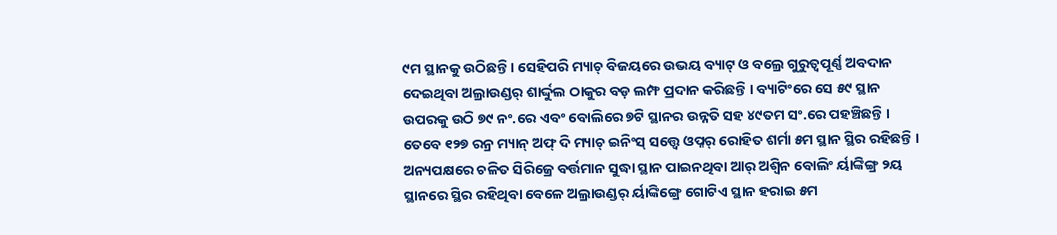୯ମ ସ୍ଥାନକୁ ଉଠିଛନ୍ତି । ସେହିପରି ମ୍ୟାଚ୍ ବିଜୟରେ ଉଭୟ ବ୍ୟାଟ୍ ଓ ବଲ୍ରେ ଗୁରୁତ୍ୱପୂର୍ଣ୍ଣ ଅବଦାନ ଦେଇଥିବା ଅଲ୍ରାଉଣ୍ଡର୍ ଶାର୍ଦ୍ଦୁଲ ଠାକୁର ବଡ଼ ଲମ୍ଫ ପ୍ରଦାନ କରିଛନ୍ତି । ବ୍ୟାଟିଂରେ ସେ ୫୯ ସ୍ଥାନ ଉପରକୁ ଉଠି ୭୯ ନଂ.ରେ ଏବଂ ବୋଲିରେ ୭ଟି ସ୍ଥାନର ଉନ୍ନତି ସହ ୪୯ତମ ସଂ.ରେ ପହଞ୍ଚିଛନ୍ତି । ତେବେ ୧୨୭ ରନ୍ର ମ୍ୟାନ୍ ଅଫ୍ ଦି ମ୍ୟାଚ୍ ଇନିଂସ୍ ସତ୍ତ୍ୱେ ଓପ୍ନର୍ ରୋହିତ ଶର୍ମା ୫ମ ସ୍ଥାନ ସ୍ଥିର ରହିଛନ୍ତି ।
ଅନ୍ୟପକ୍ଷରେ ଚଳିତ ସିରିଜ୍ରେ ବର୍ତ୍ତମାନ ସୁଦ୍ଧା ସ୍ଥାନ ପାଇନଥିବା ଆର୍ ଅଶ୍ୱିନ ବୋଲିଂ ର୍ୟାଙ୍କିଙ୍ଗ୍ର ୨ୟ ସ୍ଥାନରେ ସ୍ଥିର ରହିଥିବା ବେଳେ ଅଲ୍ରାଉଣ୍ଡର୍ ର୍ୟାଙ୍କିଙ୍ଗ୍ରେ ଗୋଟିଏ ସ୍ଥାନ ହରାଇ ୫ମ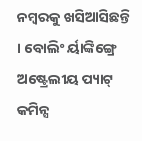ନମ୍ବରକୁ ଖସିଆସିଛନ୍ତି । ବୋଲିଂ ର୍ୟାଙ୍କିଙ୍ଗ୍ରେ ଅଷ୍ଟ୍ରେଲୀୟ ପ୍ୟାଟ୍ କମିନ୍ସ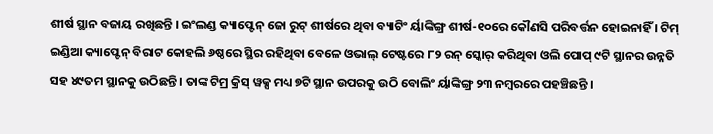ଶୀର୍ଷ ସ୍ଥାନ ବଜାୟ ରଖିଛନ୍ତି । ଇଂଲଣ୍ଡ କ୍ୟାପ୍ଟେନ୍ ଜୋ ରୁଟ୍ ଶୀର୍ଷରେ ଥିବା ବ୍ୟାଟିଂ ର୍ୟାଙ୍କିଙ୍ଗ୍ର ଶୀର୍ଷ-୧୦ରେ କୌଣସି ପରିବର୍ତ୍ତନ ହୋଇନାହିଁ । ଟିମ୍ ଇଣ୍ଡିଆ କ୍ୟାପ୍ଟେନ୍ ବିରାଟ କୋହଲି ୬ଷ୍ଠରେ ସ୍ଥିର ରହିଥିବା ବେଳେ ଓଭାଲ୍ ଟେଷ୍ଟରେ ୮୨ ରନ୍ ସ୍କୋର୍ କରିଥିବା ଓଲି ପୋପ୍ ୯ଟି ସ୍ଥାନର ଉନ୍ନତି ସହ ୪୯ତମ ସ୍ଥାନକୁ ଉଠିଛନ୍ତି । ତାଙ୍କ ଟିମ୍ର କ୍ରିସ୍ ୱକ୍ସ ମଧ୍ୟ ୭ଟି ସ୍ଥାନ ଉପରକୁ ଉଠି ବୋଲିଂ ର୍ୟାଙ୍କିଙ୍ଗ୍ର ୨୩ ନମ୍ବରରେ ପହଞ୍ଚିଛନ୍ତି ।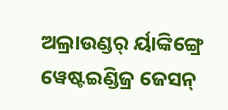ଅଲ୍ରାଉଣ୍ଡର୍ ର୍ୟାଙ୍କିଙ୍ଗ୍ରେ ୱେଷ୍ଟଇଣ୍ଡିଜ୍ର ଜେସନ୍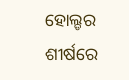ହୋଲ୍ଡର ଶୀର୍ଷରେ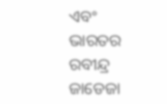ଏବଂ ଭାରତର ରବୀନ୍ଦ୍ର ଜାଡେଜା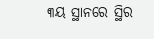୩ୟ ସ୍ଥାନରେ ସ୍ଥିର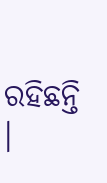ରହିଛନ୍ତି ।